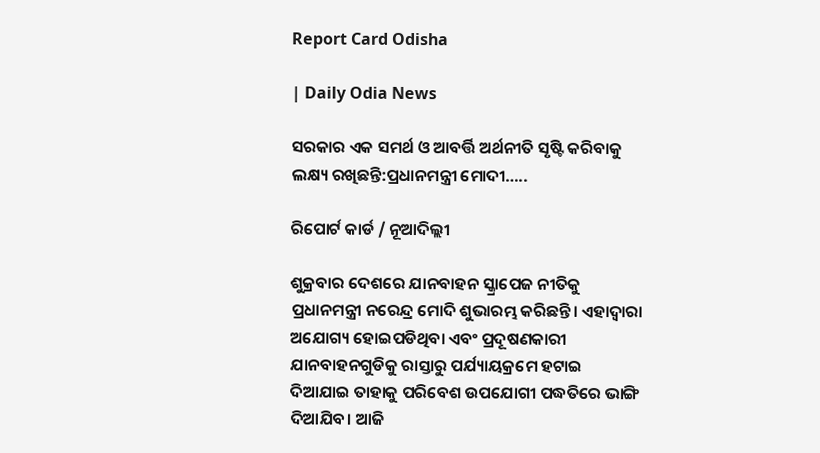Report Card Odisha

| Daily Odia News

ସରକାର ଏକ ସମର୍ଥ ଓ ଆବର୍ତ୍ତି ଅର୍ଥନୀତି ସୃଷ୍ଟି କରିବାକୁ ଲକ୍ଷ୍ୟ ରଖିଛନ୍ତି:ପ୍ରଧାନମନ୍ତ୍ରୀ ମୋଦୀ…..

ରିପୋର୍ଟ କାର୍ଡ / ନୂଆଦିଲ୍ଲୀ

ଶୁକ୍ରବାର ଦେଶରେ ଯାନବାହନ ସ୍କ୍ରାପେଜ ନୀତିକୁ ପ୍ରଧାନମନ୍ତ୍ରୀ ନରେନ୍ଦ୍ର ମୋଦି ଶୁଭାରମ୍ଭ କରିଛନ୍ତି। ଏହାଦ୍ୱାରା ଅଯୋଗ୍ୟ ହୋଇପଡିଥିବା ଏବଂ ପ୍ରଦୂଷଣକାରୀ ଯାନବାହନଗୁଡିକୁ ରାସ୍ତାରୁ ପର୍ଯ୍ୟାୟକ୍ରମେ ହଟାଇ ଦିଆଯାଇ ତାହାକୁ ପରିବେଶ ଉପଯୋଗୀ ପଦ୍ଧତିରେ ଭାଙ୍ଗି ଦିଆଯିବ। ଆଜି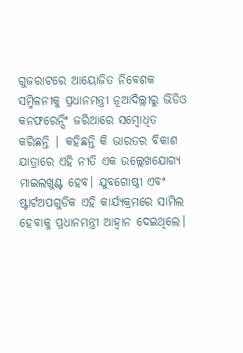ଗୁଜରାଟରେ ଆୟୋଜିତ ନିବେଶକ ସମ୍ମିଳନୀକୁ ପ୍ରଧାନମନ୍ତ୍ରୀ ନୂଆଦିଲ୍ଲୀରୁ ଭିଡିଓ କନଫରେନ୍ସିଂ ଜରିଆରେ ସମ୍ବୋଧିତ କରିଛନ୍ତି | କହିଛନ୍ତି କି ଭାରତର ବିକାଶ ଯାତ୍ରାରେ ଏହି ନୀତି ଏକ ଉଲ୍ଲେଖଯୋଗ୍ୟ ମାଇଲଖୁଣ୍ଟ ହେବ। ଯୁବଗୋଷ୍ଠୀ ଏବଂ ଷ୍ଟାର୍ଟଅପଗୁଡିକ ଏହି କାର୍ଯ୍ୟକ୍ରମରେ ସାମିଲ ହେବାକୁ ପ୍ରଧାନମନ୍ତ୍ରୀ ଆହ୍ୱାନ ଦେଇଥିଲେ।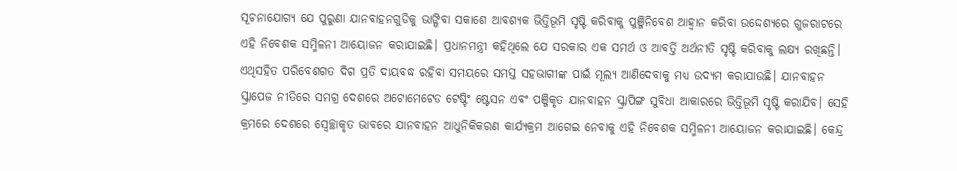ସୂଚନାଯୋଗ୍ୟ ଯେ ପୁରୁଣା ଯାନବାହନଗୁଡିକୁ ଭାଙ୍ଗିବା ସକାଶେ ଆବଶ୍ୟକ ଭିତ୍ତିଭୂମି ସୃଷ୍ଟି କରିବାକୁ ପୁଞ୍ଜିନିବେଶ ଆହ୍ୱାନ କରିବା ଉଦ୍ଦେଶ୍ୟରେ ଗୁଜରାଟରେ ଏହି ନିବେଶକ ସମ୍ମିଳନୀ ଆୟୋଜନ କରାଯାଇଛି। ପ୍ରଧାନମନ୍ତ୍ରୀ କହିଥିଲେ ଯେ ସରକାର ଏକ ସମର୍ଥ ଓ ଆବର୍ତ୍ତି ଅର୍ଥନୀତି ସୃଷ୍ଟି କରିବାକୁ ଲକ୍ଷ୍ୟ ରଖିଛନ୍ତି। ଏଥିସହିତ ପରିବେଶଗତ ଦିଗ ପ୍ରତି ଦାୟବଦ୍ଧ ରହିବା ସମୟରେ ସମସ୍ତ ସହଭାଗୀଙ୍କ ପାଇଁ ମୂଲ୍ୟ ଆଣିଦେବାକୁ ମଧ୍ୟ ଉଦ୍ୟମ କରାଯାଉଛି। ଯାନବାହନ ସ୍କ୍ରାପେଜ ନୀତିରେ ସମଗ୍ର ଦେଶରେ ଅଟୋମେଟେଡ ଟେଷ୍ଟିଂ ଷ୍ଟେସନ ଏବଂ ପଞ୍ଜିକୃତ ଯାନବାହନ ସ୍କ୍ରାପିଙ୍ଗ ସୁବିଧା ଆକାରରେ ଭିତ୍ତିଭୂମି ସୃଷ୍ଟି କରାଯିବ। ସେହି କ୍ରମରେ ଦେଶରେ ସ୍ୱେଚ୍ଛାକୃତ ଭାବରେ ଯାନବାହନ ଆଧୁନିକିକରଣ କାର୍ଯ୍ୟକ୍ରମ ଆଗେଇ ନେବାକୁ ଏହି ନିବେଶକ ସମ୍ମିଳନୀ ଆୟୋଜନ କରାଯାଇଛି। କେନ୍ଦ୍ର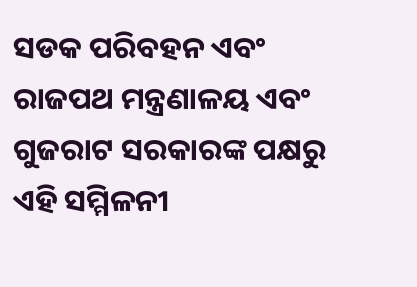ସଡକ ପରିବହନ ଏବଂ ରାଜପଥ ମନ୍ତ୍ରଣାଳୟ ଏବଂ ଗୁଜରାଟ ସରକାରଙ୍କ ପକ୍ଷରୁ ଏହି ସମ୍ମିଳନୀ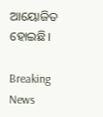ଆୟୋଜିତ ହୋଇଛି।

Breaking News